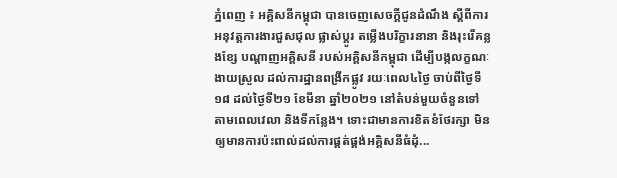ភ្នំពេញ ៖ អគ្គិសនីកម្ពុជា បានចេញសេចក្តីជូនដំណឹង ស្តីពីការអនុវត្តការងារជួសជុល ផ្លាស់ប្តូរ តម្លើងបរិក្ខារនានា និងរុះរើគន្លងខ្សែ បណ្តាញអគ្គិសនី របស់អគ្គិសនីកម្ពុជា ដើម្បីបង្កលក្ខណៈងាយស្រួល ដល់ការដ្ឋានពង្រីកផ្លូវ រយៈពេល៤ថ្ងៃ ចាប់ពីថ្ងៃទី១៨ ដល់ថ្ងៃទី២១ ខែមីនា ឆ្នាំ២០២១ នៅតំបន់មួយចំនួនទៅ តាមពេលវេលា និងទីកន្លែង។ ទោះជាមានការខិតខំថែរក្សា មិនឲ្យមានការប៉ះពាល់ដល់ការផ្គត់ផ្គង់អគ្គិសនីធំដុំ...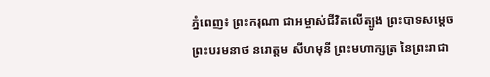ភ្នំពេញ៖ ព្រះករុណា ជាអម្ចាស់ជីវិតលើត្បូង ព្រះបាទសម្តេចព្រះបរមនាថ នរោត្តម សីហមុនី ព្រះមហាក្សត្រ នៃព្រះរាជា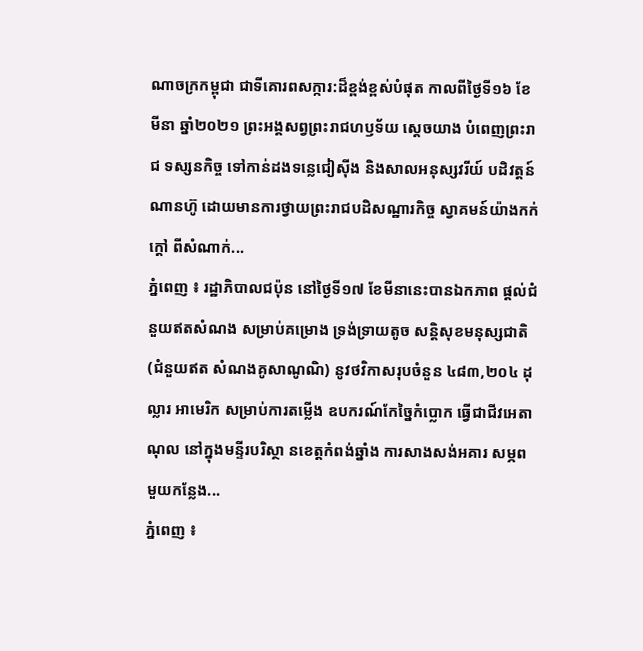ណាចក្រកម្ពុជា ជាទីគោរពសក្ការ:ដ៏ខ្ពង់ខ្ពស់បំផុត កាលពីថ្ងៃទី១៦ ខែមីនា ឆ្នាំ២០២១ ព្រះអង្គសព្វព្រះរាជហឫទ័យ ស្តេចយាង បំពេញព្រះរាជ ទស្សនកិច្ច ទៅកាន់ដងទន្លេជៀស៊ីង និងសាលអនុស្សវរីយ៍ បដិវត្តន៍ណានហ៊ូ ដោយមានការថ្វាយព្រះរាជបដិសណ្ឋារកិច្ច ស្វាគមន៍យ៉ាងកក់ក្តៅ ពីសំណាក់...
ភ្នំពេញ ៖ រដ្ឋាភិបាលជប៉ុន នៅថ្ងៃទី១៧ ខែមីនានេះបានឯកភាព ផ្តល់ជំនួយឥតសំណង សម្រាប់គម្រោង ទ្រង់ទ្រាយតូច សន្តិសុខមនុស្សជាតិ (ជំនួយឥត សំណងគូសាណូណិ) នូវថវិកាសរុបចំនួន ៤៨៣,២០៤ ដុល្លារ អាមេរិក សម្រាប់ការតម្លើង ឧបករណ៍កែច្នៃកំប្លោក ធ្វើជាជីវអេតាណុល នៅក្នុងមន្ទីរបរិស្ថា នខេត្តកំពង់ឆ្នាំង ការសាងសង់អគារ សម្ភពមួយកន្លែង...
ភ្នំពេញ ៖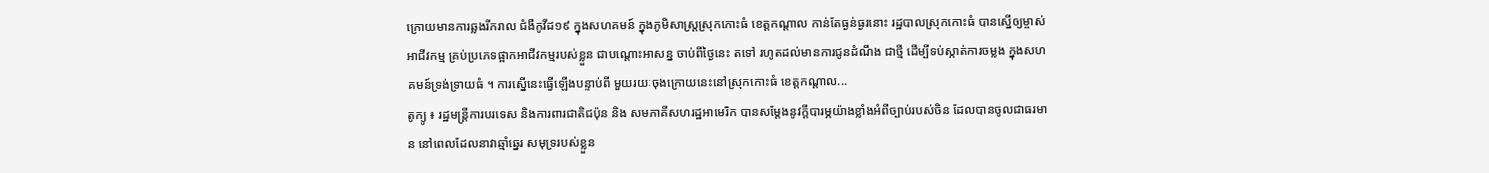ក្រោយមានការឆ្លងរីករាល ជំងឺកូវីដ១៩ ក្នុងសហគមន៍ ក្នុងភូមិសាស្ត្រស្រុកកោះធំ ខេត្តកណ្ដាល កាន់តែធ្ងន់ធ្ងរនោះ រដ្ឋបាលស្រុកកោះធំ បានស្នើឲ្យម្ចាស់អាជីវកម្ម គ្រប់ប្រភេទផ្អាកអាជីវកម្មរបស់ខ្លួន ជាបណ្ដោះអាសន្ន ចាប់ពីថ្ងៃនេះ តទៅ រហូតដល់មានការជូនដំណឹង ជាថ្មី ដើម្បីទប់ស្កាត់ការចម្លង ក្នុងសហគមន៍ទ្រង់ទ្រាយធំ ។ ការស្នើនេះធ្វើឡើងបន្ទាប់ពី មួយរយៈចុងក្រោយនេះនៅស្រុកកោះធំ ខេត្តកណ្ដាល...
តូក្យូ ៖ រដ្ឋមន្រ្តីការបរទេស និងការពារជាតិជប៉ុន និង សមភាគីសហរដ្ឋអាមេរិក បានសម្តែងនូវក្តីបារម្ភយ៉ាងខ្លាំងអំពីច្បាប់របស់ចិន ដែលបានចូលជាធរមាន នៅពេលដែលនាវាឆ្មាំឆ្នេរ សមុទ្ររបស់ខ្លួន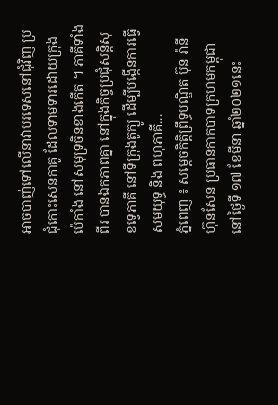អាចបាញ់ទៅលើនាវាបរទេសនៅជុំវិញ ប្រជុំកោះសេនកាគូ ដែលទាមទារដោយក្រុងប៉េកាំង នៅសមុទ្រចិនខាងកើត ។ ភាគីទាំងពីរ បានឯកភាពគ្នា នៅក្នុងកិច្ចប្រជុំសន្តិសុខទ្វេភាគី នៅទីក្រុងតូក្យូ ដើម្បីបង្កើនការធ្វើសមយុទ្ធ និង ពហុភាគី...
ភ្នំពេញ ៖ សម្តេចកិត្តិព្រឹទ្ធបណ្ឌិត ប៊ុន រ៉ានី ហ៊ុនសែន ប្រធានកាកបាទក្រហមកម្ពុជា នៅថ្ងៃទី ១៧ ខែមីនា ឆ្នាំ២០២១នេះ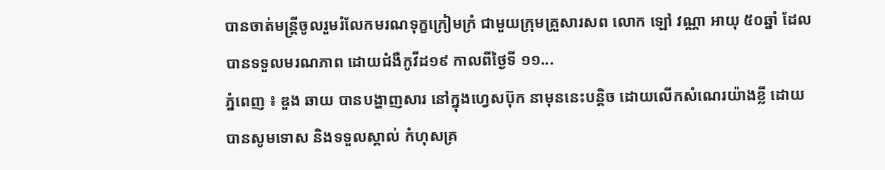បានចាត់មន្ត្រីចូលរួមរំលែកមរណទុក្ខក្រៀមក្រំ ជាមួយក្រុមគ្រួសារសព លោក ឡៅ វណ្ណា អាយុ ៥០ឆ្នាំ ដែលបានទទួលមរណភាព ដោយជំងឺកូវីដ១៩ កាលពីថ្ងៃទី ១១...
ភ្នំពេញ ៖ ឌួង ឆាយ បានបង្ហាញសារ នៅក្នុងហ្វេសប៊ុក នាមុននេះបន្តិច ដោយលើកសំណេរយ៉ាងខ្លី ដោយបានសូមទោស និងទទួលស្គាល់ កំហុសគ្រ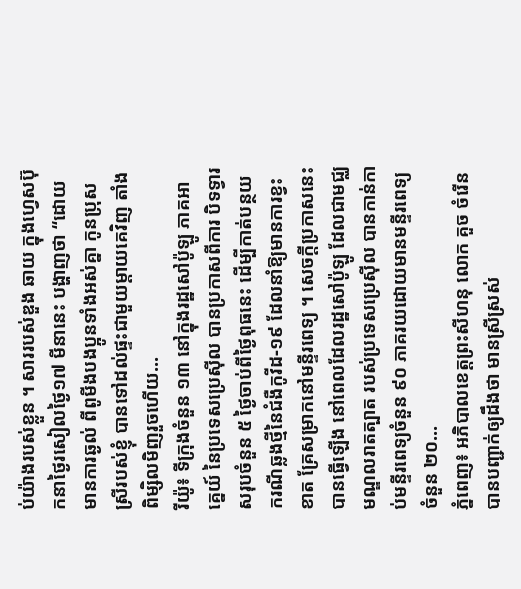ប់យ៉ាងរបស់ខ្លួន ។ សាររបស់ឌួង ឆាយ ក្នុងហ្វេសប៊ុកនាថ្ងៃរសៀលថ្ងៃ១៧ មីនានេះ បង្ហាញថា “ដោយមានការឆ្ងល់ ពីពូមីងបងប្អូនទាំងអស់គ្នា កូនប្រុសស្រីរបស់ខ្ញុំ បានទៅដល់ផ្ទះជាមួយម្តាយគេវិញ តាំងពិម្សិលមិញរួចហើយ...
រីយ៉ូ៖ ទីក្រុងចំនួន ១៣ នៅក្នុងរដ្ឋសៅប៉ូឡូ ភាគអាគ្នេយ៍ នៃប្រទេសប្រេស៊ីល បានប្រកាសពីការ បិទទ្វារសរុបចំនួន ៥ ថ្ងៃចាប់ពីថ្ងៃពុធនេះ ដើម្បីកាត់បន្ថយករណីឆ្លងថ្មីនៃជំងឺកូវីដ-១៩ ដែលនាំឱ្យមានការខ្វះខាត គ្រែសម្រាកនៅមន្ទីរពេទ្យ ។ សេចក្តីប្រកាសនេះបានធ្វើឡើង នៅពេលដែលរដ្ឋសៅប៉ូឡូ ដែលជាមជ្ឈមណ្ឌលរាតត្បាត របស់ប្រទេសប្រេស៊ីល បានកាន់កាប់មន្ទីរពេទ្យចំនួន ៩០ ភាគរយដោយមានមន្ទីរពេទ្យចំនួន ២០...
ភ្នំពេញ៖ អភិបាលខេត្តព្រះសីហនុ លោក គួច ចំរើន បានបញ្ជាក់ឲ្យដឹងថា មានស្រីស្រស់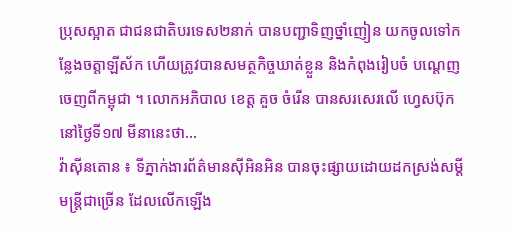ប្រុសស្អាត ជាជនជាតិបរទេស២នាក់ បានបញ្ជាទិញថ្នាំញៀន យកចូលទៅកន្លែងចត្តាឡីស័ក ហើយត្រូវបានសមត្ថកិច្ចឃាត់ខ្លួន និងកំពុងរៀបចំ បណ្ដេញចេញពីកម្ពុជា ។ លោកអភិបាល ខេត្ត គួច ចំរើន បានសរសេរលើ ហ្វេសប៊ុក នៅថ្ងៃទី១៧ មីនានេះថា...
វ៉ាស៊ីនតោន ៖ ទីភ្នាក់ងារព័ត៌មានស៊ីអិនអិន បានចុះផ្សាយដោយដកស្រង់សម្តីមន្រ្តីជាច្រើន ដែលលើកឡើង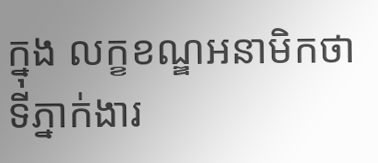ក្នុង លក្ខខណ្ឌអនាមិកថា ទីភ្នាក់ងារ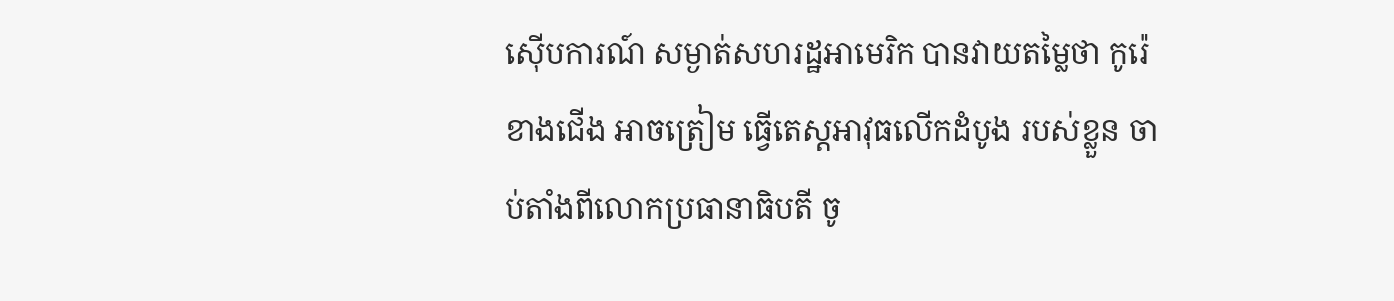ស៊ើបការណ៍ សម្ងាត់សហរដ្ឋអាមេរិក បានវាយតម្លៃថា កូរ៉េខាងជើង អាចត្រៀម ធ្វើតេស្តអាវុធលើកដំបូង របស់ខ្លួន ចាប់តាំងពីលោកប្រធានាធិបតី ចូ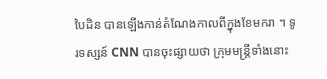បៃដិន បានឡើងកាន់តំណែងកាលពីក្នុងខែមករា ។ ទូរទស្សន៍ CNN បានចុះផ្សាយថា ក្រុមមន្ត្រីទាំងនោះ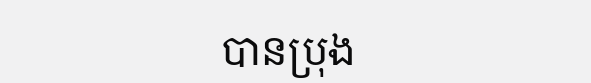បានប្រុង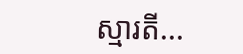ស្មារតី...